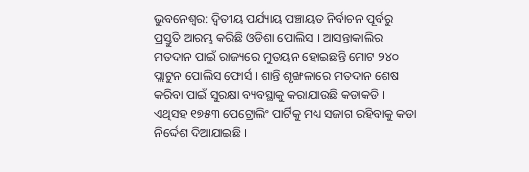ଭୁବନେଶ୍ୱର: ଦ୍ୱିତୀୟ ପର୍ଯ୍ୟାୟ ପଞ୍ଚାୟତ ନିର୍ବାଚନ ପୂର୍ବରୁ ପ୍ରସ୍ତୁତି ଆରମ୍ଭ କରିଛି ଓଡିଶା ପୋଲିସ । ଆସନ୍ତାକାଲିର ମତଦାନ ପାଇଁ ରାଜ୍ୟରେ ମୁତୟନ ହୋଇଛନ୍ତି ମୋଟ ୨୪୦ ପ୍ଲାଟୁନ ପୋଲିସ ଫୋର୍ସ । ଶାନ୍ତି ଶୃଙ୍ଖଳାରେ ମତଦାନ ଶେଷ କରିବା ପାଇଁ ସୁରକ୍ଷା ବ୍ୟବସ୍ଥାକୁ କରାଯାଉଛି କଡାକଡି । ଏଥିସହ ୧୭୫୩ ପେଟ୍ରୋଲିଂ ପାର୍ଟିକୁ ମଧ୍ୟ ସଜାଗ ରହିବାକୁ କଡା ନିର୍ଦ୍ଦେଶ ଦିଆଯାଇଛି ।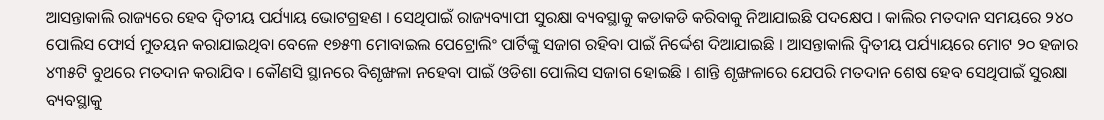ଆସନ୍ତାକାଲି ରାଜ୍ୟରେ ହେବ ଦ୍ୱିତୀୟ ପର୍ଯ୍ୟାୟ ଭୋଟଗ୍ରହଣ । ସେଥିପାଇଁ ରାଜ୍ୟବ୍ୟାପୀ ସୁରକ୍ଷା ବ୍ୟବସ୍ଥାକୁ କଡାକଡି କରିବାକୁ ନିଆଯାଇଛି ପଦକ୍ଷେପ । କାଲିର ମତଦାନ ସମୟରେ ୨୪୦ ପୋଲିସ ଫୋର୍ସ ମୁତୟନ କରାଯାଇଥିବା ବେଳେ ୧୭୫୩ ମୋବାଇଲ ପେଟ୍ରୋଲିଂ ପାର୍ଟିଙ୍କୁ ସଜାଗ ରହିବା ପାଇଁ ନିର୍ଦ୍ଦେଶ ଦିଆଯାଇଛି । ଆସନ୍ତାକାଲି ଦ୍ୱିତୀୟ ପର୍ଯ୍ୟାୟରେ ମୋଟ ୨୦ ହଜାର ୪୩୫ଟି ବୁଥରେ ମତଦାନ କରାଯିବ । କୌଣସି ସ୍ଥାନରେ ବିଶୃଙ୍ଖଳା ନହେବା ପାଇଁ ଓଡିଶା ପୋଲିସ ସଜାଗ ହୋଇଛି । ଶାନ୍ତି ଶୃଙ୍ଖଳାରେ ଯେପରି ମତଦାନ ଶେଷ ହେବ ସେଥିପାଇଁ ସୁରକ୍ଷା ବ୍ୟବସ୍ଥାକୁ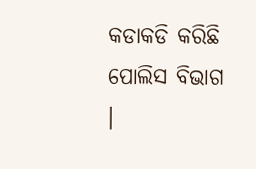କଡାକଡି କରିଛି ପୋଲିସ ବିଭାଗ ।